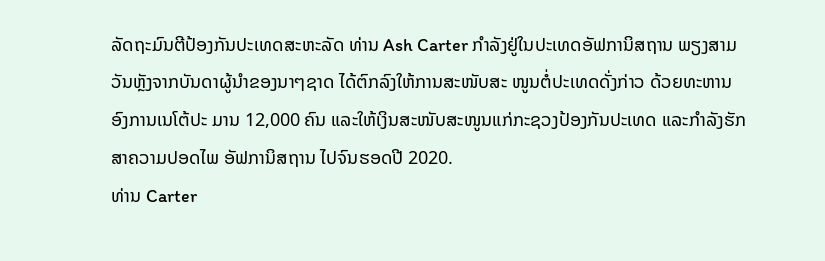ລັດຖະມົນຕີປ້ອງກັນປະເທດສະຫະລັດ ທ່ານ Ash Carter ກຳລັງຢູ່ໃນປະເທດອັຟການິສຖານ ພຽງສາມວັນຫຼັງຈາກບັນດາຜູ້ນຳຂອງນາໆຊາດ ໄດ້ຕົກລົງໃຫ້ການສະໜັບສະ ໜູນຕໍ່ປະເທດດັ່ງກ່າວ ດ້ວຍທະຫານອົງການເນໂຕ້ປະ ມານ 12,000 ຄົນ ແລະໃຫ້ເງິນສະໜັບສະໜູນແກ່ກະຊວງປ້ອງກັນປະເທດ ແລະກຳລັງຮັກສາຄວາມປອດໄພ ອັຟການິສຖານ ໄປຈົນຮອດປີ 2020.
ທ່ານ Carter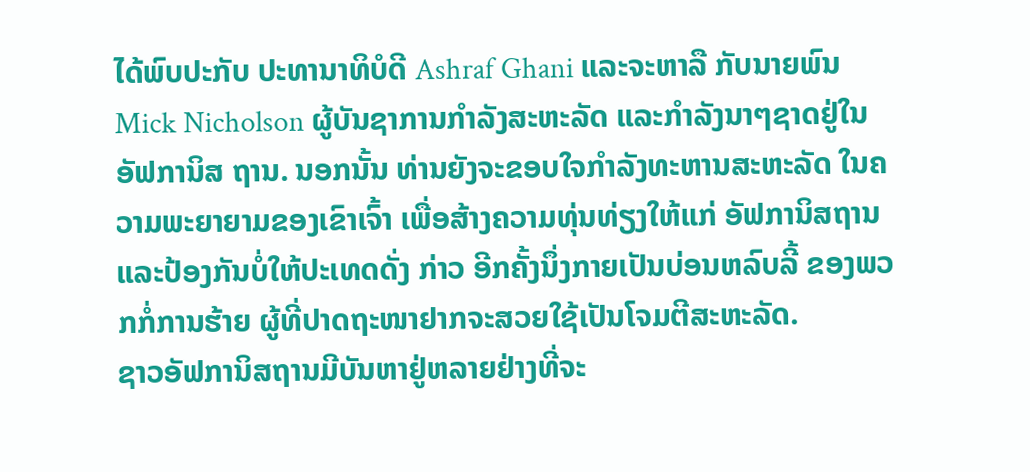ໄດ້ພົບປະກັບ ປະທານາທິບໍດີ Ashraf Ghani ແລະຈະຫາລື ກັບນາຍພົນ Mick Nicholson ຜູ້ບັນຊາການກຳລັງສະຫະລັດ ແລະກຳລັງນາໆຊາດຢູ່ໃນອັຟການິສ ຖານ. ນອກນັ້ນ ທ່ານຍັງຈະຂອບໃຈກຳລັງທະຫານສະຫະລັດ ໃນຄວາມພະຍາຍາມຂອງເຂົາເຈົ້າ ເພື່ອສ້າງຄວາມທຸ່ນທ່ຽງໃຫ້ແກ່ ອັຟການິສຖານ ແລະປ້ອງກັນບໍ່ໃຫ້ປະເທດດັ່ງ ກ່າວ ອີກຄັ້ງນຶ່ງກາຍເປັນບ່ອນຫລົບລີ້ ຂອງພວກກໍ່ການຮ້າຍ ຜູ້ທີ່ປາດຖະໜາຢາກຈະສວຍໃຊ້ເປັນໂຈມຕີສະຫະລັດ.
ຊາວອັຟການິສຖານມີບັນຫາຢູ່ຫລາຍຢ່າງທີ່ຈະ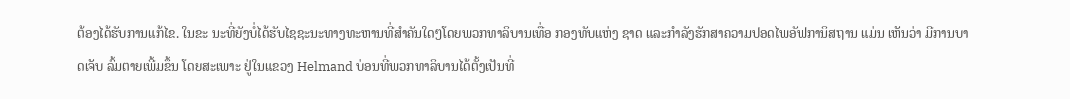ຕ້ອງໄດ້ຮັບການແກ້ໄຂ. ໃນຂະ ນະທີ່ຍັງບໍ່ໄດ້ຮັບໄຊຊະນະທາງທະຫານທີ່ສຳຄັນໃດໆໂດຍພວກທາລິບານເທື່ອ ກອງທັບແຫ່ງ ຊາດ ແລະກຳລັງຮັກສາຄວາມປອດໄພອັຟການິສຖານ ແມ່ນ ເຫັນວ່າ ມີການບາດເຈັບ ລົ້ມຕາຍເພີ້ມຂຶ້ນ ໂດຍສະເພາະ ຢູ່ໃນແຂວງ Helmand ບ່ອນທີ່ພວກທາລິບານໄດ້ຕັ້ງເປັນທີ່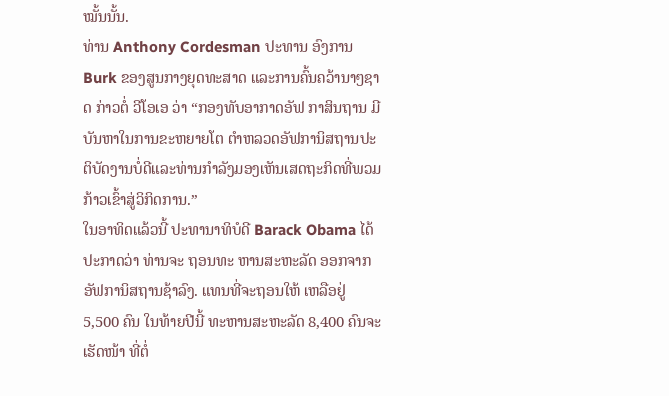ໝັ້ນນັ້ນ.
ທ່ານ Anthony Cordesman ປະທານ ອົງການ Burk ຂອງສູນກາງຍຸດທະສາດ ແລະການຄົ້ນຄວ້ານາໆຊາດ ກ່າວຕໍ່ ວີໂອເອ ວ່າ “ກອງທັບອາກາດອັຟ ກາສິນຖານ ມີບັນຫາໃນການຂະຫຍາຍໂຕ ຕຳຫລວດອັຟການິສຖານປະຕິບັດງານບໍ່ດີແລະທ່ານກຳລັງມອງເຫັນເສດຖະກິດທີ່ພວມກ້າວເຂົ້າສູ່ວິກິດການ.”
ໃນອາທິດແລ້ວນີ້ ປະທານາທິບໍດີ Barack Obama ໄດ້ປະກາດວ່າ ທ່ານຈະ ຖອນທະ ຫານສະຫະລັດ ອອກຈາກອັຟການິສຖານຊ້າລົງ. ແທນທີ່ຈະຖອນໃຫ້ ເຫລືອຢູ່ 5,500 ຄົນ ໃນທ້າຍປີນີ້ ທະຫານສະຫະລັດ 8,400 ຄົນຈະເຮັດໜ້າ ທີ່ຕໍ່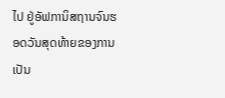ໄປ ຢູ່ອັຟການິສຖານຈົນຮອດວັນສຸດທ້າຍຂອງການເປັນ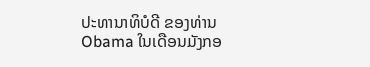ປະທານາທິບໍດີ ຂອງທ່ານ Obama ໃນເດືອນມັງກອ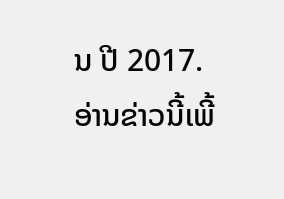ນ ປີ 2017.
ອ່ານຂ່າວນີ້ເພີ້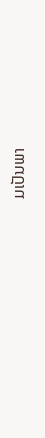ມເປັນພາ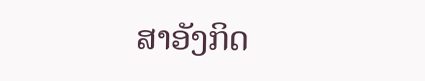ສາອັງກິດ